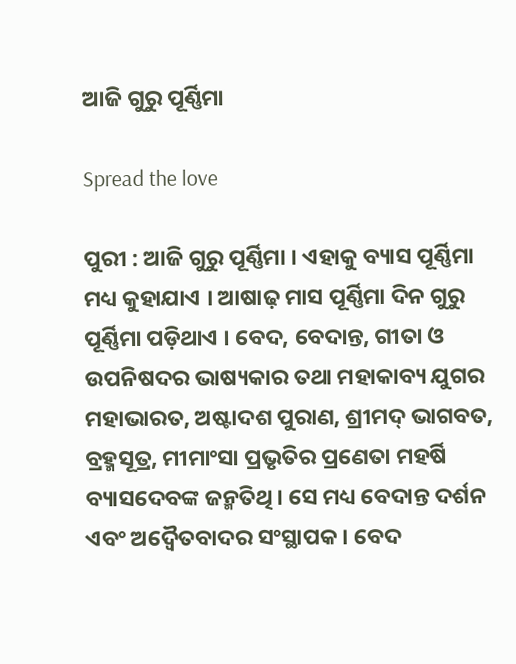ଆଜି ଗୁରୁ ପୂର୍ଣ୍ଣିମା

Spread the love

ପୁରୀ : ଆଜି ଗୁରୁ ପୂର୍ଣ୍ଣିମା । ଏହାକୁ ବ୍ୟାସ ପୂର୍ଣ୍ଣିମା ମଧ୍ୟ କୁହାଯାଏ । ଆଷାଢ଼ ମାସ ପୂର୍ଣ୍ଣିମା ଦିନ ଗୁରୁ ପୂର୍ଣ୍ଣିମା ପଡ଼ିଥାଏ । ବେଦ, ବେଦାନ୍ତ, ଗୀତା ଓ ଉପନିଷଦର ଭାଷ୍ୟକାର ତଥା ମହାକାବ୍ୟ ଯୁଗର ମହାଭାରତ, ଅଷ୍ଟାଦଶ ପୁରାଣ, ଶ୍ରୀମଦ୍ ଭାଗବତ, ବ୍ରହ୍ମସୂତ୍ର, ମୀମାଂସା ପ୍ରଭୃତିର ପ୍ରଣେତା ମହର୍ଷି ବ୍ୟାସଦେବଙ୍କ ଜନ୍ମତିଥି । ସେ ମଧ୍ୟ ବେଦାନ୍ତ ଦର୍ଶନ ଏବଂ ଅଦ୍ୱୈତବାଦର ସଂସ୍ଥାପକ । ବେଦ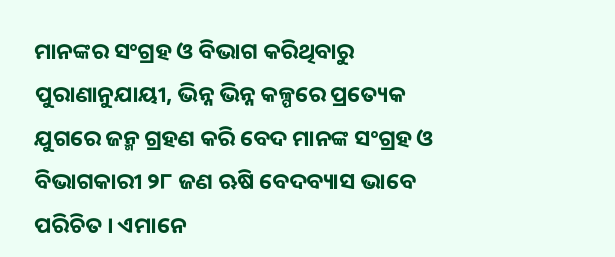ମାନଙ୍କର ସଂଗ୍ରହ ଓ ବିଭାଗ କରିଥିବାରୁ ପୁରାଣାନୁଯାୟୀ, ଭିନ୍ନ ଭିନ୍ନ କଳ୍ପରେ ପ୍ରତ୍ୟେକ ଯୁଗରେ ଜନ୍ମ ଗ୍ରହଣ କରି ବେଦ ମାନଙ୍କ ସଂଗ୍ରହ ଓ ବିଭାଗକାରୀ ୨୮ ଜଣ ଋଷି ବେଦବ୍ୟାସ ଭାବେ ପରିଚିତ । ଏମାନେ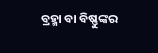ବ୍ରହ୍ମା ବା ବିଷ୍ଣୁଙ୍କର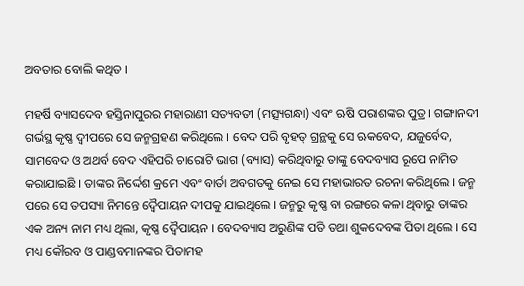ଅବତାର ବୋଲି କଥିତ ।

ମହର୍ଷି ବ୍ୟାସଦେବ ହସ୍ତିନାପୁରର ମହାରାଣୀ ସତ୍ୟବତୀ (ମତ୍ସ୍ୟଗନ୍ଧା) ଏବଂ ଋଷି ପରାଶଙ୍କର ପୁତ୍ର । ଗଙ୍ଗାନଦୀ ଗର୍ଭସ୍ଥ କୃଷ୍ଣ ଦ୍ୱୀପରେ ସେ ଜନ୍ମଗ୍ରହଣ କରିଥିଲେ । ବେଦ ପରି ବୃହତ୍ ଗ୍ରନ୍ଥକୁ ସେ ଋକବେଦ, ଯଜୁର୍ବେଦ, ସାମବେଦ ଓ ଅଥର୍ବ ବେଦ ଏହିପରି ଚାରୋଟି ଭାଗ (ବ୍ୟାସ) କରିଥିବାରୁ ତାଙ୍କୁ ବେଦବ୍ୟାସ ରୂପେ ନାମିତ କରାଯାଇଛି । ତାଙ୍କର ନିର୍ଦ୍ଦେଶ କ୍ରମେ ଏବଂ ବାର୍ତା ଅବଗତକୁ ନେଇ ସେ ମହାଭାରତ ରଚନା କରିଥିଲେ । ଜନ୍ମ ପରେ ସେ ତପସ୍ୟା ନିମନ୍ତେ ଦ୍ୱୈପାୟନ ଦୀପକୁ ଯାଇଥିଲେ । ଜନ୍ମରୁ କୃଷ୍ଣ ବା ରଙ୍ଗରେ କଳା ଥିବାରୁ ତାଙ୍କର ଏକ ଅନ୍ୟ ନାମ ମଧ୍ୟ ଥିଲା, କୃଷ୍ଣ ଦ୍ୱୈପାୟନ । ବେଦବ୍ୟାସ ଅରୁଣିଙ୍କ ପତି ତଥା ଶୁକଦେବଙ୍କ ପିତା ଥିଲେ । ସେ ମଧ୍ୟ କୌରବ ଓ ପାଣ୍ଡବମାନଙ୍କର ପିତାମହ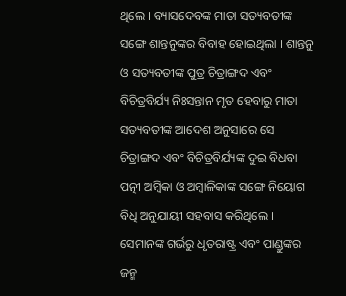ଥିଲେ । ବ୍ୟାସଦେବଙ୍କ ମାତା ସତ୍ୟବତୀଙ୍କ ସଙ୍ଗେ ଶାନ୍ତନୁଙ୍କର ବିବାହ ହୋଇଥିଲା । ଶାନ୍ତନୁ ଓ ସତ୍ୟବତୀଙ୍କ ପୁତ୍ର ଚିତ୍ରାଙ୍ଗଦ ଏବଂ ବିଚିତ୍ରବିର୍ଯ୍ୟ ନିଃସନ୍ତାନ ମୃତ ହେବାରୁ ମାତା ସତ୍ୟବତୀଙ୍କ ଆଦେଶ ଅନୁସାରେ ସେ ଚିତ୍ରାଙ୍ଗଦ ଏବଂ ବିଚିତ୍ରବିର୍ଯ୍ୟଙ୍କ ଦୁଇ ବିଧବା ପତ୍ନୀ ଅମ୍ବିକା ଓ ଅମ୍ବାଳିକାଙ୍କ ସଙ୍ଗେ ନିୟୋଗ ବିଧି ଅନୁଯାୟୀ ସହବାସ କରିଥିଲେ । ସେମାନଙ୍କ ଗର୍ଭରୁ ଧୃତରାଷ୍ଟ୍ର ଏବଂ ପାଣ୍ଡୁଙ୍କର ଜନ୍ମ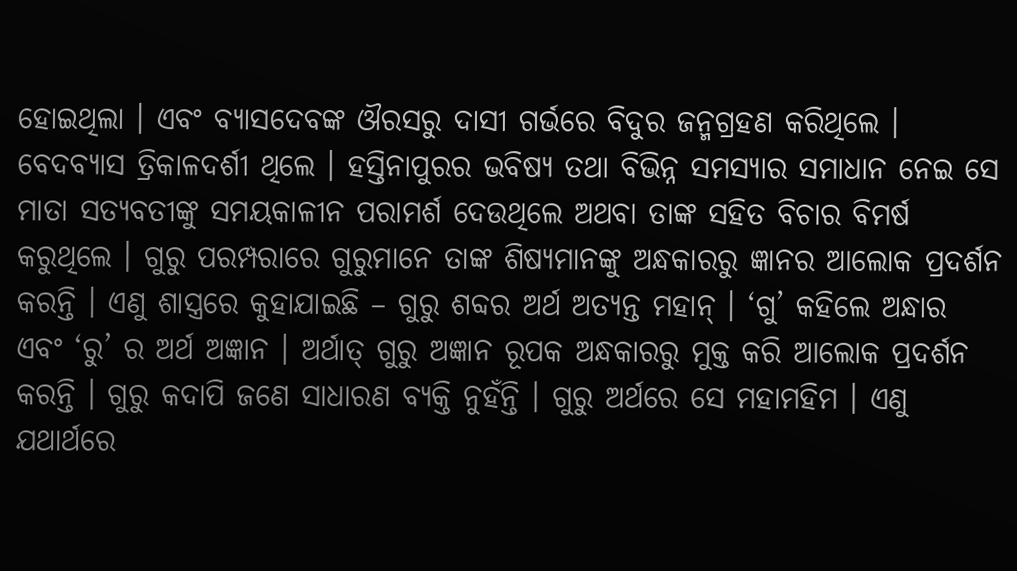ହୋଇଥିଲା । ଏବଂ ବ୍ୟାସଦେବଙ୍କ ଔରସରୁ ଦାସୀ ଗର୍ଭରେ ବିଦୁର ଜନ୍ମଗ୍ରହଣ କରିଥିଲେ । ବେଦବ୍ୟାସ ତ୍ରିକାଳଦର୍ଶୀ ଥିଲେ । ହସ୍ତିନାପୁରର ଭବିଷ୍ୟ ତଥା ବିଭିନ୍ନ ସମସ୍ୟାର ସମାଧାନ ନେଇ ସେ ମାତା ସତ୍ୟବତୀଙ୍କୁ ସମୟକାଳୀନ ପରାମର୍ଶ ଦେଉଥିଲେ ଅଥବା ତାଙ୍କ ସହିତ ବିଚାର ବିମର୍ଷ କରୁଥିଲେ । ଗୁରୁ ପରମ୍ପରାରେ ଗୁରୁମାନେ ତାଙ୍କ ଶିଷ୍ୟମାନଙ୍କୁ ଅନ୍ଧକାରରୁ ଜ୍ଞାନର ଆଲୋକ ପ୍ରଦର୍ଶନ କରନ୍ତି । ଏଣୁ ଶାସ୍ତ୍ରରେ କୁହାଯାଇଛି – ଗୁରୁ ଶବ୍ଦର ଅର୍ଥ ଅତ୍ୟନ୍ତ ମହାନ୍ । ‘ଗୁ’ କହିଲେ ଅନ୍ଧାର ଏବଂ ‘ରୁ’ ର ଅର୍ଥ ଅଜ୍ଞାନ । ଅର୍ଥାତ୍ ଗୁରୁ ଅଜ୍ଞାନ ରୂପକ ଅନ୍ଧକାରରୁ ମୁକ୍ତ କରି ଆଲୋକ ପ୍ରଦର୍ଶନ କରନ୍ତି । ଗୁରୁ କଦାପି ଜଣେ ସାଧାରଣ ବ୍ୟକ୍ତି ନୁହଁନ୍ତି । ଗୁରୁ ଅର୍ଥରେ ସେ ମହାମହିମ । ଏଣୁ ଯଥାର୍ଥରେ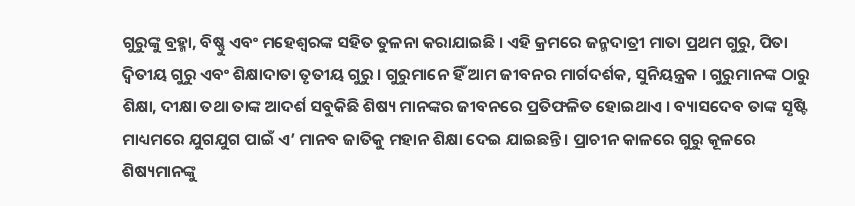ଗୁରୁଙ୍କୁ ବ୍ରହ୍ମା, ବିଷ୍ଣୁ ଏବଂ ମହେଶ୍ଵରଙ୍କ ସହିତ ତୁଳନା କରାଯାଇଛି । ଏହି କ୍ରମରେ ଜନ୍ମଦାତ୍ରୀ ମାତା ପ୍ରଥମ ଗୁରୁ, ପିତା ଦ୍ଵିତୀୟ ଗୁରୁ ଏବଂ ଶିକ୍ଷାଦାତା ତୃତୀୟ ଗୁରୁ । ଗୁରୁମାନେ ହିଁ ଆମ ଜୀବନର ମାର୍ଗଦର୍ଶକ, ସୁନିୟନ୍ତ୍ରକ । ଗୁରୁମାନଙ୍କ ଠାରୁ ଶିକ୍ଷା, ଦୀକ୍ଷା ତଥା ତାଙ୍କ ଆଦର୍ଶ ସବୁକିଛି ଶିଷ୍ୟ ମାନଙ୍କର ଜୀବନରେ ପ୍ରତିଫଳିତ ହୋଇଥାଏ । ବ୍ୟାସଦେବ ତାଙ୍କ ସୃଷ୍ଟି ମାଧ୍ୟମରେ ଯୁଗଯୁଗ ପାଇଁ ଏ’ ମାନବ ଜାତିକୁ ମହାନ ଶିକ୍ଷା ଦେଇ ଯାଇଛନ୍ତି । ପ୍ରାଚୀନ କାଳରେ ଗୁରୁ କୂଳରେ ଶିଷ୍ୟମାନଙ୍କୁ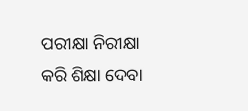ପରୀକ୍ଷା ନିରୀକ୍ଷା କରି ଶିକ୍ଷା ଦେବା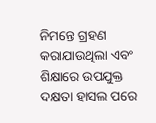ନିମନ୍ତେ ଗ୍ରହଣ କରାଯାଉଥିଲା ଏବଂ ଶିକ୍ଷାରେ ଉପଯୁକ୍ତ ଦକ୍ଷତା ହାସଲ ପରେ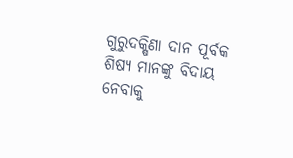ଗୁରୁଦକ୍ଷିଣା ଦାନ ପୂର୍ବକ ଶିଷ୍ୟ ମାନଙ୍କୁ ବିଦାୟ ନେବାକୁ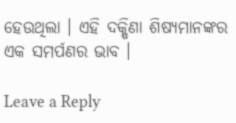ହେଉଥିଲା । ଏହି ଦକ୍ଷିଣା ଶିଷ୍ୟମାନଙ୍କର ଏକ ସମର୍ପଣର ଭାବ ।

Leave a Reply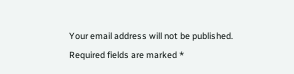Your email address will not be published. Required fields are marked *